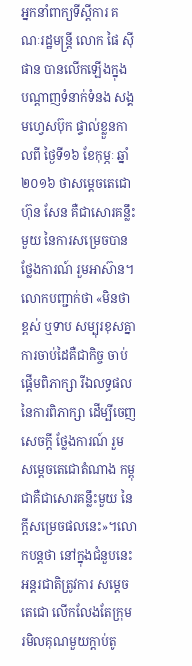អ្នកនាំពាក្យទីស្តីការ គណៈរដ្ឋមន្ត្រី លោក ផៃ ស៊ីផាន បានលើកឡើងក្នុង បណ្តាញទំនាក់ទំនង សង្គមហ្វេសប៊ុក ផ្ទាល់ខ្លួនកាលពី ថ្ងៃទី១៦ ខែកុម្ភៈ ឆ្នាំ២០១៦ ថាសម្តេចតេជោហ៊ុន សែន គឺជាសោរគន្លឹះមួយ នៃការសម្រេចបាន ថ្លែងការណ៍ រួមអាស៊ាន។លោកបញ្ជាក់ថា «មិនថាខ្ពស់ ឬទាប សម្បុរខុសគ្នា ការចាប់ដៃគឺជាកិច្ច ចាប់ផ្តើមពិភាក្សា រីឯលទ្ធផល នៃការពិភាក្សា ដើម្បីចេញសេចក្តី ថ្លែងការណ៍ រួម សម្តេចតេជោតំណាង កម្ពុជាគឺជាសោរគន្លឹះមួយ នៃក្តីសម្រេចផលនេះ»។លោកបន្តថា នៅក្នុងជំនួបនេះ អន្តរជាតិត្រូវការ សម្តេចតេជោ លើកលែងតែក្រុម រមិលគុណមួយក្តាប់តូ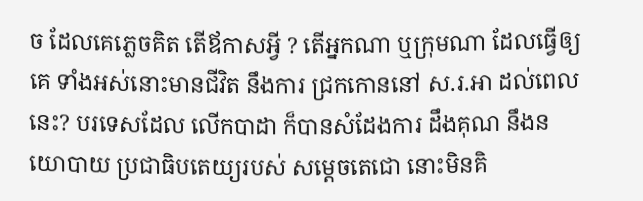ច ដែលគេភ្លេចគិត តើឪកាសអ្វី ? តើអ្នកណា ឬក្រុមណា ដែលធ្វើឲ្យគេ ទាំងអស់នោះមានជីវិត នឹងការ ជ្រកកោននៅ ស.រ.អា ដល់ពេលនេះ? បរទេសដែល លើកបាដា ក៏បានសំដែងការ ដឹងគុណ នឹងនយោបាយ ប្រជាធិបតេយ្យរបស់ សម្តេចតេជោ នោះមិនគិ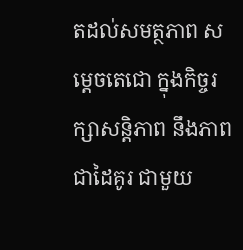តដល់សមត្ថភាព សម្ដេចតេជោ ក្នុងកិច្ចរក្សាសន្តិភាព នឹងភាពជាដៃគូរ ជាមួយ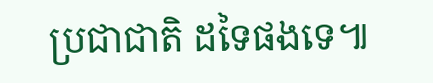ប្រជាជាតិ ដទៃផងទេ៕